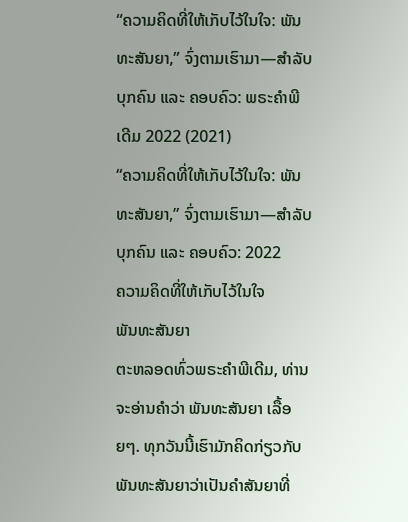“ຄວາມຄິດທີ່ໃຫ້ເກັບໄວ້ໃນໃຈ: ພັນທະສັນຍາ,” ຈົ່ງຕາມເຮົາມາ—ສຳລັບບຸກຄົນ ແລະ ຄອບຄົວ: ພຣະຄຳພີເດີມ 2022 (2021)
“ຄວາມຄິດທີ່ໃຫ້ເກັບໄວ້ໃນໃຈ: ພັນທະສັນຍາ,” ຈົ່ງຕາມເຮົາມາ—ສຳລັບບຸກຄົນ ແລະ ຄອບຄົວ: 2022
ຄວາມຄິດທີ່ໃຫ້ເກັບໄວ້ໃນໃຈ
ພັນທະສັນຍາ
ຕະຫລອດທົ່ວພຣະຄຳພີເດີມ, ທ່ານຈະອ່ານຄຳວ່າ ພັນທະສັນຍາ ເລື້ອຍໆ. ທຸກວັນນີ້ເຮົາມັກຄິດກ່ຽວກັບພັນທະສັນຍາວ່າເປັນຄຳສັນຍາທີ່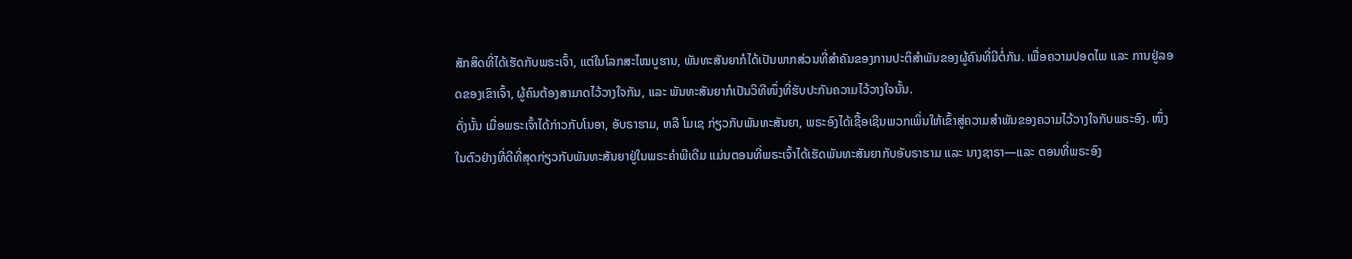ສັກສິດທີ່ໄດ້ເຮັດກັບພຣະເຈົ້າ, ແຕ່ໃນໂລກສະໄໝບູຮານ, ພັນທະສັນຍາກໍໄດ້ເປັນພາກສ່ວນທີ່ສຳຄັນຂອງການປະຕິສຳພັນຂອງຜູ້ຄົນທີ່ມີຕໍ່ກັນ. ເພື່ອຄວາມປອດໄພ ແລະ ການຢູ່ລອດຂອງເຂົາເຈົ້າ, ຜູ້ຄົນຕ້ອງສາມາດໄວ້ວາງໃຈກັນ, ແລະ ພັນທະສັນຍາກໍເປັນວິທີໜຶ່ງທີ່ຮັບປະກັນຄວາມໄວ້ວາງໃຈນັ້ນ.
ດັ່ງນັ້ນ ເມື່ອພຣະເຈົ້າໄດ້ກ່າວກັບໂນອາ, ອັບຣາຮາມ, ຫລື ໂມເຊ ກ່ຽວກັບພັນທະສັນຍາ, ພຣະອົງໄດ້ເຊື້ອເຊີນພວກເພິ່ນໃຫ້ເຂົ້າສູ່ຄວາມສຳພັນຂອງຄວາມໄວ້ວາງໃຈກັບພຣະອົງ. ໜຶ່ງໃນຕົວຢ່າງທີ່ດີທີ່ສຸດກ່ຽວກັບພັນທະສັນຍາຢູ່ໃນພຣະຄຳພີເດີມ ແມ່ນຕອນທີ່ພຣະເຈົ້າໄດ້ເຮັດພັນທະສັນຍາກັບອັບຣາຮາມ ແລະ ນາງຊາຣາ—ແລະ ຕອນທີ່ພຣະອົງ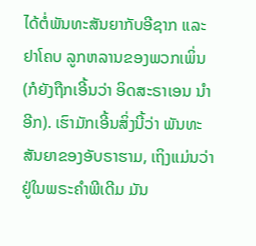ໄດ້ຕໍ່ພັນທະສັນຍາກັບອີຊາກ ແລະ ຢາໂຄບ ລູກຫລານຂອງພວກເພິ່ນ (ກໍຍັງຖືກເອີ້ນວ່າ ອິດສະຣາເອນ ນຳອີກ). ເຮົາມັກເອີ້ນສິ່ງນີ້ວ່າ ພັນທະສັນຍາຂອງອັບຣາຮາມ, ເຖິງແມ່ນວ່າຢູ່ໃນພຣະຄຳພີເດີມ ມັນ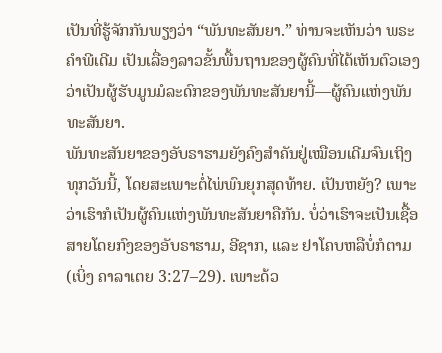ເປັນທີ່ຮູ້ຈັກກັນພຽງວ່າ “ພັນທະສັນຍາ.” ທ່ານຈະເຫັນວ່າ ພຣະຄຳພີເດີມ ເປັນເລື່ອງລາວຂັ້ນພື້ນຖານຂອງຜູ້ຄົນທີ່ໄດ້ເຫັນຕົວເອງວ່າເປັນຜູ້ຮັບມູນມໍລະດົກຂອງພັນທະສັນຍານີ້—ຜູ້ຄົນແຫ່ງພັນທະສັນຍາ.
ພັນທະສັນຍາຂອງອັບຣາຮາມຍັງຄົງສຳຄັນຢູ່ເໝືອນເດີມຈົນເຖິງທຸກວັນນີ້, ໂດຍສະເພາະຕໍ່ໄພ່ພົນຍຸກສຸດທ້າຍ. ເປັນຫຍັງ? ເພາະວ່າເຮົາກໍເປັນຜູ້ຄົນແຫ່ງພັນທະສັນຍາຄືກັນ. ບໍ່ວ່າເຮົາຈະເປັນເຊື້ອສາຍໂດຍກົງຂອງອັບຣາຮາມ, ອີຊາກ, ແລະ ຢາໂຄບຫລືບໍ່ກໍຕາມ (ເບິ່ງ ຄາລາເຕຍ 3:27–29). ເພາະດ້ວ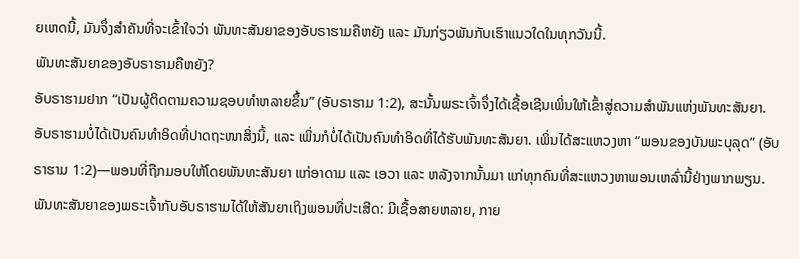ຍເຫດນີ້, ມັນຈຶ່ງສຳຄັນທີ່ຈະເຂົ້າໃຈວ່າ ພັນທະສັນຍາຂອງອັບຣາຮາມຄືຫຍັງ ແລະ ມັນກ່ຽວພັນກັບເຮົາແນວໃດໃນທຸກວັນນີ້.
ພັນທະສັນຍາຂອງອັບຣາຮາມຄືຫຍັງ?
ອັບຣາຮາມຢາກ “ເປັນຜູ້ຕິດຕາມຄວາມຊອບທຳຫລາຍຂຶ້ນ” (ອັບຣາຮາມ 1:2), ສະນັ້ນພຣະເຈົ້າຈຶ່ງໄດ້ເຊື້ອເຊີນເພິ່ນໃຫ້ເຂົ້າສູ່ຄວາມສຳພັນແຫ່ງພັນທະສັນຍາ. ອັບຣາຮາມບໍ່ໄດ້ເປັນຄົນທຳອິດທີ່ປາດຖະໜາສິ່ງນີ້, ແລະ ເພິ່ນກໍບໍ່ໄດ້ເປັນຄົນທຳອິດທີ່ໄດ້ຮັບພັນທະສັນຍາ. ເພິ່ນໄດ້ສະແຫວງຫາ “ພອນຂອງບັນພະບຸລຸດ” (ອັບຣາຮາມ 1:2)—ພອນທີ່ຖືກມອບໃຫ້ໂດຍພັນທະສັນຍາ ແກ່ອາດາມ ແລະ ເອວາ ແລະ ຫລັງຈາກນັ້ນມາ ແກ່ທຸກຄົນທີ່ສະແຫວງຫາພອນເຫລົ່ານີ້ຢ່າງພາກພຽນ.
ພັນທະສັນຍາຂອງພຣະເຈົ້າກັບອັບຣາຮາມໄດ້ໃຫ້ສັນຍາເຖິງພອນທີ່ປະເສີດ: ມີເຊື້ອສາຍຫລາຍ, ກາຍ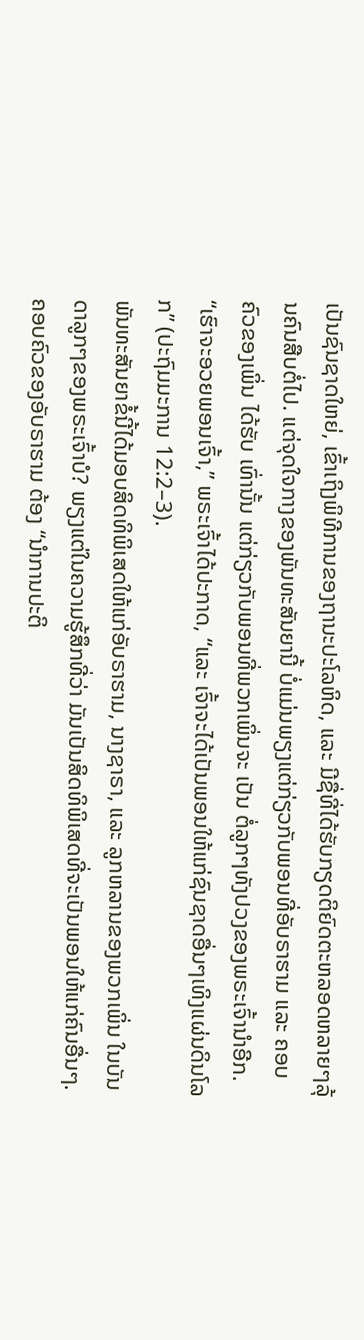ເປັນຊົນຊາດໃຫຍ່, ເຂົ້າເຖິງພິທີການຂອງຖານະປະໂລຫິດ, ແລະ ມີຊື່ທີ່ໄດ້ຮັບກຽດຕິຍົດຕະຫລອດຫລາຍໆລຸ້ນຄົນສືບຕໍ່ໄປ. ແຕ່ຈຸດໃຈກາງຂອງພັນທະສັນຍານີ້ ບໍ່ແມ່ນພຽງແຕ່ກ່ຽວກັບພອນທີ່ອັບຣາຮາມ ແລະ ຄອບຄົວຂອງເພິ່ນ ໄດ້ຮັບ ເທົ່ານັ້ນ ແຕ່ກ່ຽວກັບພອນທີ່ພວກເພິ່ນຈະ ເປັນ ຕໍ່ລູກໆທັງປວງຂອງພຣະເຈົ້ານຳອີກ. “ເຮົາຈະອວຍພອນເຈົ້າ,” ພຣະເຈົ້າໄດ້ປະກາດ, “ແລະ ເຈົ້າຈະໄດ້ເປັນພອນໃຫ້ແກ່ຊົນຊາດອື່ນໆເທິງແຜ່ນດິນໂລກ” (ປະຖົມມະການ 12:2–3).
ພັນທະສັນຍາຂໍ້ນີ້ໄດ້ມອບສິດທິພິເສດໃຫ້ແກ່ອັບຣາຮາມ, ນາງຊາຣາ, ແລະ ລູກຫລານຂອງພວກເພິ່ນ ໃນບັນດາລູກໆຂອງພຣະເຈົ້າບໍ? ພຽງແຕ່ໃນຄວາມຮູ້ສຶກທີ່ວ່າ ມັນເປັນສິດທິພິເສດທີ່ຈະເປັນພອນໃຫ້ແກ່ຄົນອື່ນໆ. ຄອບຄົວຂອງອັບຣາຮາມ ຕ້ອງ “ນຳການປະຕິ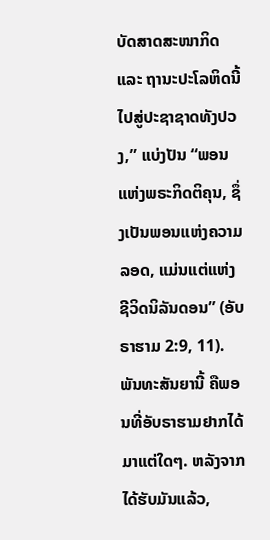ບັດສາດສະໜາກິດ ແລະ ຖານະປະໂລຫິດນີ້ໄປສູ່ປະຊາຊາດທັງປວງ,” ແບ່ງປັນ “ພອນແຫ່ງພຣະກິດຕິຄຸນ, ຊຶ່ງເປັນພອນແຫ່ງຄວາມລອດ, ແມ່ນແຕ່ແຫ່ງຊີວິດນິລັນດອນ” (ອັບຣາຮາມ 2:9, 11).
ພັນທະສັນຍານີ້ ຄືພອນທີ່ອັບຣາຮາມຢາກໄດ້ມາແຕ່ໃດໆ. ຫລັງຈາກໄດ້ຮັບມັນແລ້ວ,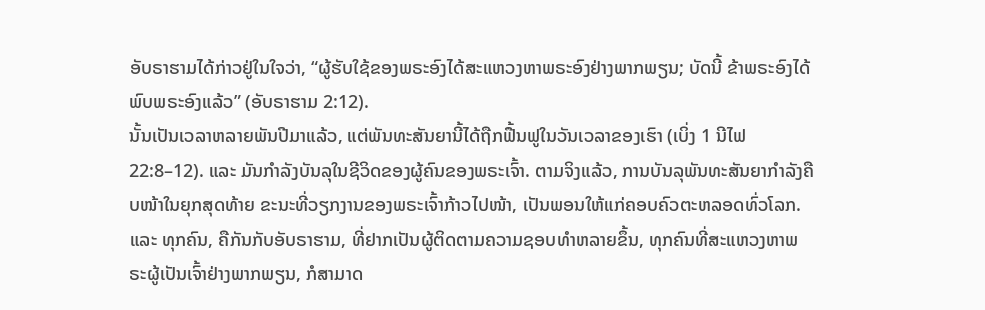ອັບຣາຮາມໄດ້ກ່າວຢູ່ໃນໃຈວ່າ, “ຜູ້ຮັບໃຊ້ຂອງພຣະອົງໄດ້ສະແຫວງຫາພຣະອົງຢ່າງພາກພຽນ; ບັດນີ້ ຂ້າພຣະອົງໄດ້ພົບພຣະອົງແລ້ວ” (ອັບຣາຮາມ 2:12).
ນັ້ນເປັນເວລາຫລາຍພັນປີມາແລ້ວ, ແຕ່ພັນທະສັນຍານີ້ໄດ້ຖືກຟື້ນຟູໃນວັນເວລາຂອງເຮົາ (ເບິ່ງ 1 ນີໄຟ 22:8–12). ແລະ ມັນກຳລັງບັນລຸໃນຊີວິດຂອງຜູ້ຄົນຂອງພຣະເຈົ້າ. ຕາມຈິງແລ້ວ, ການບັນລຸພັນທະສັນຍາກຳລັງຄືບໜ້າໃນຍຸກສຸດທ້າຍ ຂະນະທີ່ວຽກງານຂອງພຣະເຈົ້າກ້າວໄປໜ້າ, ເປັນພອນໃຫ້ແກ່ຄອບຄົວຕະຫລອດທົ່ວໂລກ. ແລະ ທຸກຄົນ, ຄືກັນກັບອັບຣາຮາມ, ທີ່ຢາກເປັນຜູ້ຕິດຕາມຄວາມຊອບທຳຫລາຍຂຶ້ນ, ທຸກຄົນທີ່ສະແຫວງຫາພຣະຜູ້ເປັນເຈົ້າຢ່າງພາກພຽນ, ກໍສາມາດ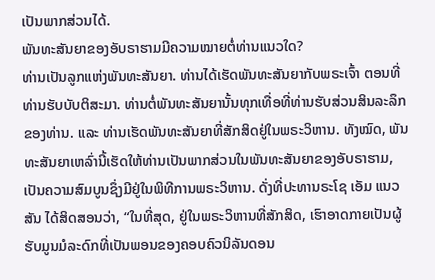ເປັນພາກສ່ວນໄດ້.
ພັນທະສັນຍາຂອງອັບຣາຮາມມີຄວາມໝາຍຕໍ່ທ່ານແນວໃດ?
ທ່ານເປັນລູກແຫ່ງພັນທະສັນຍາ. ທ່ານໄດ້ເຮັດພັນທະສັນຍາກັບພຣະເຈົ້າ ຕອນທີ່ທ່ານຮັບບັບຕິສະມາ. ທ່ານຕໍ່ພັນທະສັນຍານັ້ນທຸກເທື່ອທີ່ທ່ານຮັບສ່ວນສິນລະລຶກຂອງທ່ານ. ແລະ ທ່ານເຮັດພັນທະສັນຍາທີ່ສັກສິດຢູ່ໃນພຣະວິຫານ. ທັງໝົດ, ພັນທະສັນຍາເຫລົ່ານີ້ເຮັດໃຫ້ທ່ານເປັນພາກສ່ວນໃນພັນທະສັນຍາຂອງອັບຣາຮາມ, ເປັນຄວາມສົມບູນຊຶ່ງມີຢູ່ໃນພິທີການພຣະວິຫານ. ດັ່ງທີ່ປະທານຣະໂຊ ເອັມ ແນວສັນ ໄດ້ສິດສອນວ່າ, “ໃນທີ່ສຸດ, ຢູ່ໃນພຣະວິຫານທີ່ສັກສິດ, ເຮົາອາດກາຍເປັນຜູ້ຮັບມູນມໍລະດົກທີ່ເປັນພອນຂອງຄອບຄົວນິລັນດອນ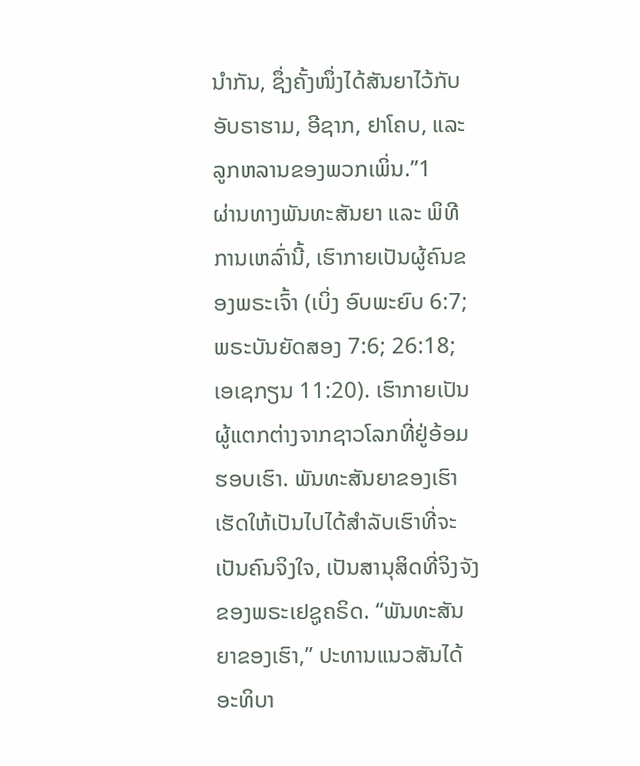ນຳກັນ, ຊຶ່ງຄັ້ງໜຶ່ງໄດ້ສັນຍາໄວ້ກັບອັບຣາຮາມ, ອີຊາກ, ຢາໂຄບ, ແລະ ລູກຫລານຂອງພວກເພິ່ນ.”1
ຜ່ານທາງພັນທະສັນຍາ ແລະ ພິທີການເຫລົ່ານີ້, ເຮົາກາຍເປັນຜູ້ຄົນຂອງພຣະເຈົ້າ (ເບິ່ງ ອົບພະຍົບ 6:7; ພຣະບັນຍັດສອງ 7:6; 26:18; ເອເຊກຽນ 11:20). ເຮົາກາຍເປັນຜູ້ແຕກຕ່າງຈາກຊາວໂລກທີ່ຢູ່ອ້ອມຮອບເຮົາ. ພັນທະສັນຍາຂອງເຮົາ ເຮັດໃຫ້ເປັນໄປໄດ້ສຳລັບເຮົາທີ່ຈະເປັນຄົນຈິງໃຈ, ເປັນສານຸສິດທີ່ຈິງຈັງຂອງພຣະເຢຊູຄຣິດ. “ພັນທະສັນຍາຂອງເຮົາ,” ປະທານແນວສັນໄດ້ອະທິບາ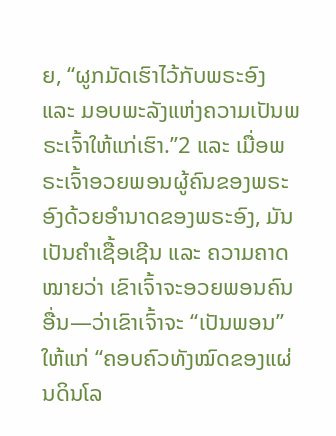ຍ, “ຜູກມັດເຮົາໄວ້ກັບພຣະອົງ ແລະ ມອບພະລັງແຫ່ງຄວາມເປັນພຣະເຈົ້າໃຫ້ແກ່ເຮົາ.”2 ແລະ ເມື່ອພຣະເຈົ້າອວຍພອນຜູ້ຄົນຂອງພຣະອົງດ້ວຍອຳນາດຂອງພຣະອົງ, ມັນເປັນຄຳເຊື້ອເຊີນ ແລະ ຄວາມຄາດໝາຍວ່າ ເຂົາເຈົ້າຈະອວຍພອນຄົນອື່ນ—ວ່າເຂົາເຈົ້າຈະ “ເປັນພອນ” ໃຫ້ແກ່ “ຄອບຄົວທັງໝົດຂອງແຜ່ນດິນໂລ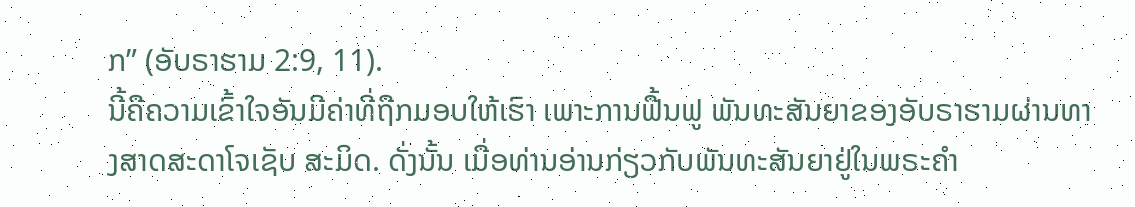ກ” (ອັບຣາຮາມ 2:9, 11).
ນີ້ຄືຄວາມເຂົ້າໃຈອັນມີຄ່າທີ່ຖືກມອບໃຫ້ເຮົາ ເພາະການຟື້ນຟູ ພັນທະສັນຍາຂອງອັບຣາຮາມຜ່ານທາງສາດສະດາໂຈເຊັບ ສະມິດ. ດັ່ງນັ້ນ ເມື່ອທ່ານອ່ານກ່ຽວກັບພັນທະສັນຍາຢູ່ໃນພຣະຄຳ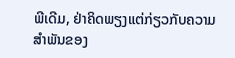ພີເດີມ, ຢ່າຄິດພຽງແຕ່ກ່ຽວກັບຄວາມສຳພັນຂອງ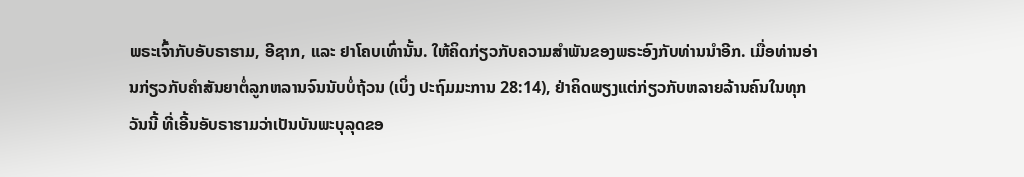ພຣະເຈົ້າກັບອັບຣາຮາມ, ອີຊາກ, ແລະ ຢາໂຄບເທົ່ານັ້ນ. ໃຫ້ຄິດກ່ຽວກັບຄວາມສຳພັນຂອງພຣະອົງກັບທ່ານນຳອີກ. ເມື່ອທ່ານອ່ານກ່ຽວກັບຄຳສັນຍາຕໍ່ລູກຫລານຈົນນັບບໍ່ຖ້ວນ (ເບິ່ງ ປະຖົມມະການ 28:14), ຢ່າຄິດພຽງແຕ່ກ່ຽວກັບຫລາຍລ້ານຄົນໃນທຸກວັນນີ້ ທີ່ເອີ້ນອັບຣາຮາມວ່າເປັນບັນພະບຸລຸດຂອ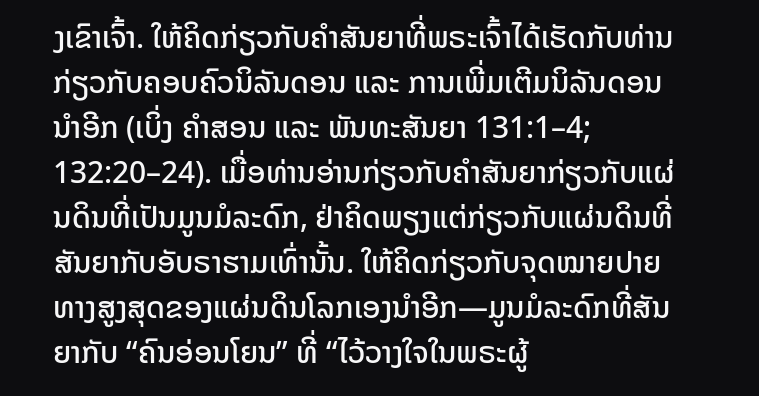ງເຂົາເຈົ້າ. ໃຫ້ຄິດກ່ຽວກັບຄຳສັນຍາທີ່ພຣະເຈົ້າໄດ້ເຮັດກັບທ່ານ ກ່ຽວກັບຄອບຄົວນິລັນດອນ ແລະ ການເພີ່ມເຕີມນິລັນດອນນຳອີກ (ເບິ່ງ ຄຳສອນ ແລະ ພັນທະສັນຍາ 131:1–4; 132:20–24). ເມື່ອທ່ານອ່ານກ່ຽວກັບຄຳສັນຍາກ່ຽວກັບແຜ່ນດິນທີ່ເປັນມູນມໍລະດົກ, ຢ່າຄິດພຽງແຕ່ກ່ຽວກັບແຜ່ນດິນທີ່ສັນຍາກັບອັບຣາຮາມເທົ່ານັ້ນ. ໃຫ້ຄິດກ່ຽວກັບຈຸດໝາຍປາຍທາງສູງສຸດຂອງແຜ່ນດິນໂລກເອງນຳອີກ—ມູນມໍລະດົກທີ່ສັນຍາກັບ “ຄົນອ່ອນໂຍນ” ທີ່ “ໄວ້ວາງໃຈໃນພຣະຜູ້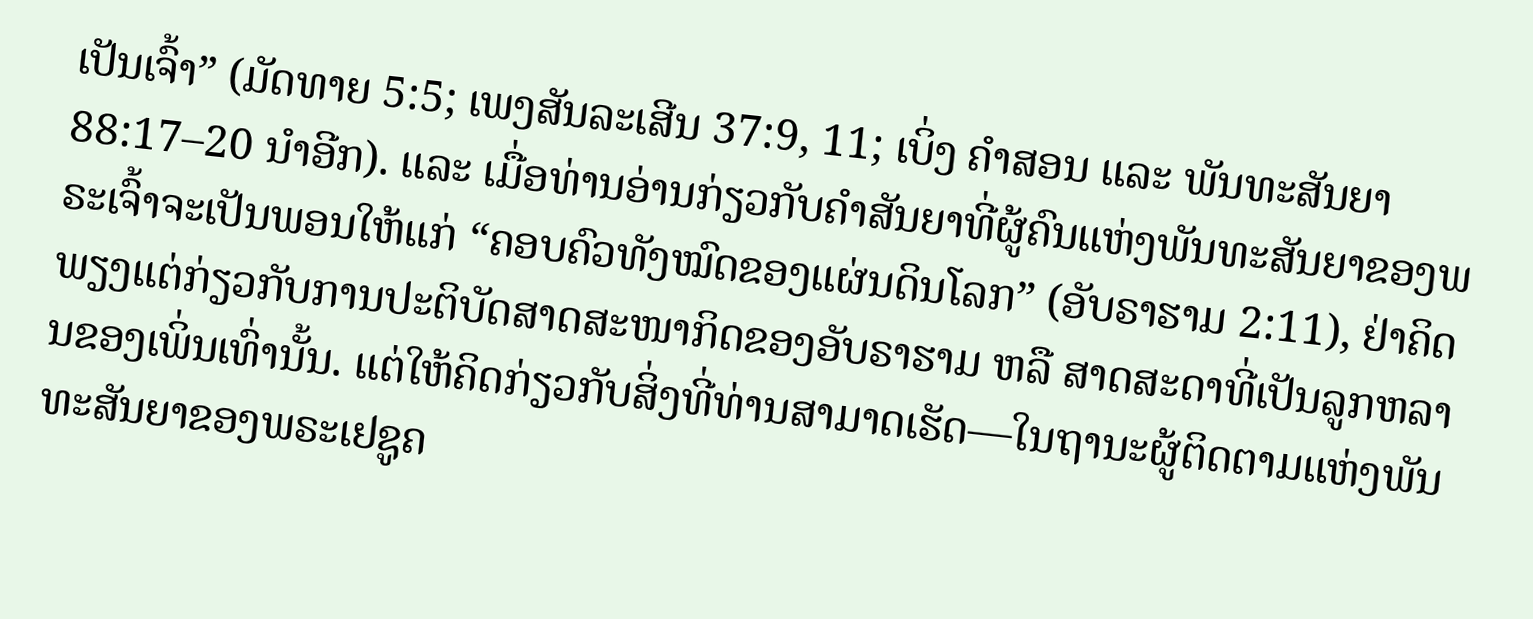ເປັນເຈົ້າ” (ມັດທາຍ 5:5; ເພງສັນລະເສີນ 37:9, 11; ເບິ່ງ ຄຳສອນ ແລະ ພັນທະສັນຍາ 88:17–20 ນຳອີກ). ແລະ ເມື່ອທ່ານອ່ານກ່ຽວກັບຄຳສັນຍາທີ່ຜູ້ຄົນແຫ່ງພັນທະສັນຍາຂອງພຣະເຈົ້າຈະເປັນພອນໃຫ້ແກ່ “ຄອບຄົວທັງໝົດຂອງແຜ່ນດິນໂລກ” (ອັບຣາຮາມ 2:11), ຢ່າຄິດພຽງແຕ່ກ່ຽວກັບການປະຕິບັດສາດສະໜາກິດຂອງອັບຣາຮາມ ຫລື ສາດສະດາທີ່ເປັນລູກຫລານຂອງເພິ່ນເທົ່ານັ້ນ. ແຕ່ໃຫ້ຄິດກ່ຽວກັບສິ່ງທີ່ທ່ານສາມາດເຮັດ—ໃນຖານະຜູ້ຕິດຕາມແຫ່ງພັນທະສັນຍາຂອງພຣະເຢຊູຄ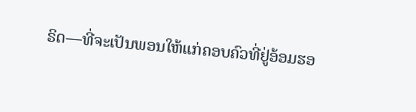ຣິດ—ທີ່ຈະເປັນພອນໃຫ້ແກ່ຄອບຄົວທີ່ຢູ່ອ້ອມຮອ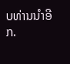ບທ່ານນຳອີກ.